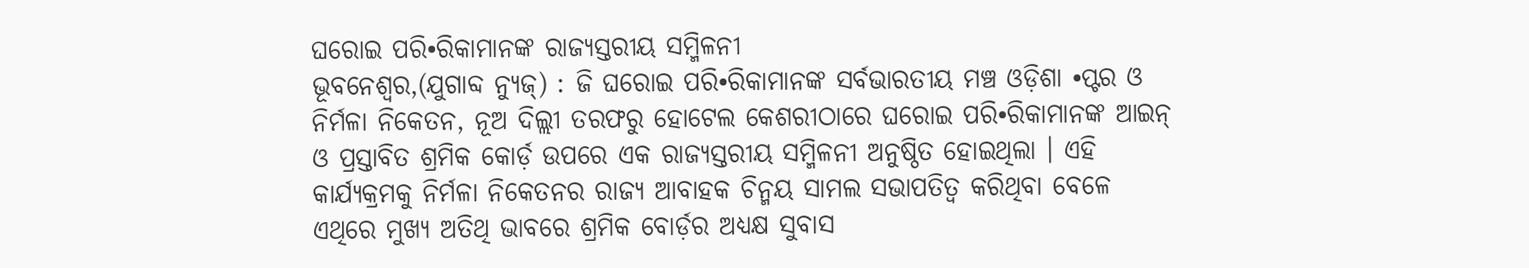ଘରୋଇ ପରି•ରିକାମାନଙ୍କ ରାଜ୍ୟସ୍ତରୀୟ ସମ୍ମିଳନୀ
ଭୂବନେଶ୍ୱର,(ଯୁଗାବ୍ଦ ନ୍ୟୁଜ୍) : ଜି ଘରୋଇ ପରି•ରିକାମାନଙ୍କ ସର୍ବଭାରତୀୟ ମଞ୍ଚ ଓଡ଼ିଶା •ପ୍ଟର ଓ ନିର୍ମଳା ନିକେତନ, ନୂଅ ଦିଲ୍ଲୀ ତରଫରୁ ହୋଟେଲ କେଶରୀଠାରେ ଘରୋଇ ପରି•ରିକାମାନଙ୍କ ଆଇନ୍ ଓ ପ୍ରସ୍ତାବିତ ଶ୍ରମିକ କୋର୍ଡ଼ ଉପରେ ଏକ ରାଜ୍ୟସ୍ତରୀୟ ସମ୍ମିଳନୀ ଅନୁଷ୍ଠିତ ହୋଇଥିଲା । ଏହି କାର୍ଯ୍ୟକ୍ରମକୁ ନିର୍ମଳା ନିକେତନର ରାଜ୍ୟ ଆବାହକ ଚିନ୍ମୟ ସାମଲ ସଭାପତିତ୍ୱ କରିଥିବା ବେଳେ ଏଥିରେ ମୁଖ୍ୟ ଅତିଥି ଭାବରେ ଶ୍ରମିକ ବୋର୍ଡ଼ର ଅଧ୍ୟକ୍ଷ ସୁବାସ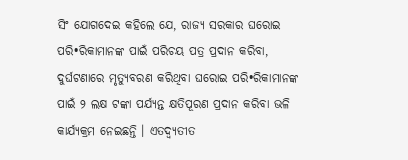ସିଂ ଯୋଗଦେଇ କହିଲେ ଯେ, ରାଜ୍ୟ ସରକାର ଘରୋଇ ପରି•ରିକାମାନଙ୍କ ପାଇଁ ପରିଚୟ ପତ୍ର ପ୍ରଦାନ କରିବା, ଦୁର୍ଘଟଣାରେ ମୃତ୍ୟୁବରଣ କରିଥିବା ଘରୋଇ ପରି•ରିକାମାନଙ୍କ ପାଇଁ ୨ ଲକ୍ଷ ଟଙ୍କା ପର୍ଯ୍ୟନ୍ତ କ୍ଷତିପୂରଣ ପ୍ରଦାନ କରିବା ଭଳି କାର୍ଯ୍ୟକ୍ରମ ନେଇଛନ୍ତି । ଏତଦ୍ବ୍ୟତୀତ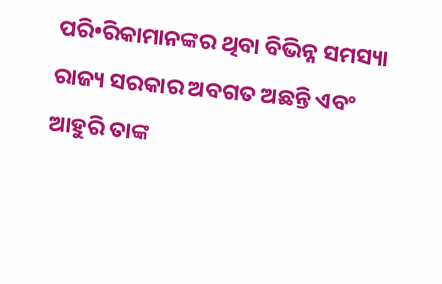ପରି•ରିକାମାନଙ୍କର ଥିବା ବିଭିନ୍ନ ସମସ୍ୟା ରାଜ୍ୟ ସରକାର ଅବଗତ ଅଛନ୍ତି ଏବଂ ଆହୁରି ତାଙ୍କ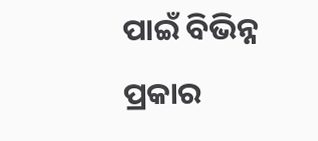ପାଇଁ ବିଭିନ୍ନ ପ୍ରକାର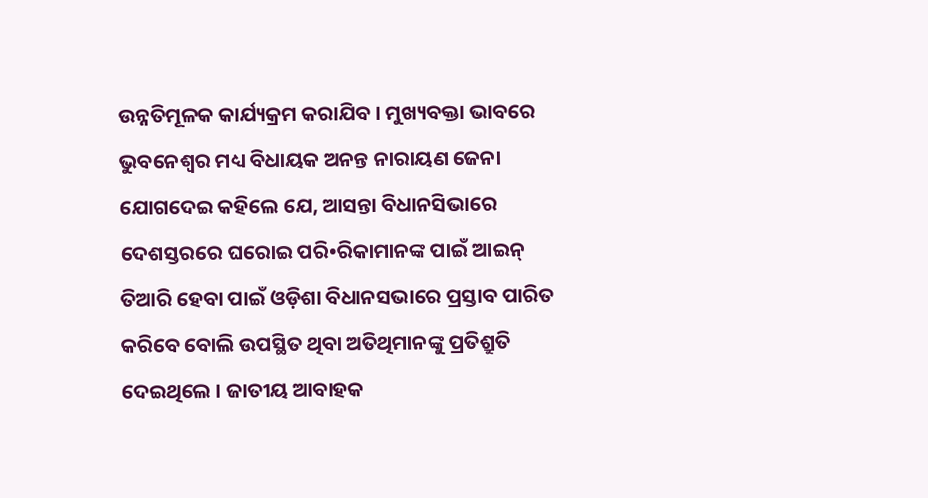ଉନ୍ନତିମୂଳକ କାର୍ଯ୍ୟକ୍ରମ କରାଯିବ । ମୁଖ୍ୟବକ୍ତା ଭାବରେ ଭୁବନେଶ୍ୱର ମଧ୍ୟ ବିଧାୟକ ଅନନ୍ତ ନାରାୟଣ ଜେନା ଯୋଗଦେଇ କହିଲେ ଯେ, ଆସନ୍ତା ବିଧାନସିଭାରେ ଦେଶସ୍ତରରେ ଘରୋଇ ପରି•ରିକାମାନଙ୍କ ପାଇଁ ଆଇନ୍ ତିଆରି ହେବା ପାଇଁ ଓଡ଼ିଶା ବିଧାନସଭାରେ ପ୍ରସ୍ତାବ ପାରିତ କରିବେ ବୋଲି ଉପସ୍ଥିତ ଥିବା ଅତିଥିମାନଙ୍କୁ ପ୍ରତିଶ୍ରୁତି ଦେଇଥିଲେ । ଜାତୀୟ ଆବାହକ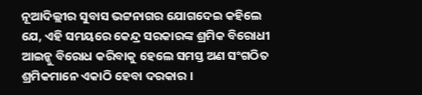ନୂଆଦିଲ୍ଲୀର ସୁବାସ ଭଟ୍ଟନାଗର ଯୋଗଦେଇ କହିଲେ ଯେ, ଏହି ସମୟରେ କେନ୍ଦ୍ର ସରକାରଙ୍କ ଶ୍ରମିକ ବିରୋଧୀ ଆଇନ୍କୁ ବିରୋଧ କରିବାକୁ ହେଲେ ସମସ୍ତ ଅଣ ସଂଗଠିତ ଶ୍ରମିକମାନେ ଏକାଠି ହେବା ଦରକାର ।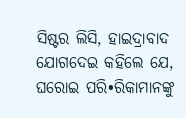ସିଷ୍ଟର ଲିସି, ହାଇଦ୍ରାବାଦ ଯୋଗଦେଇ କହିଲେ ଯେ, ଘରୋଇ ପରି•ରିକାମାନଙ୍କୁ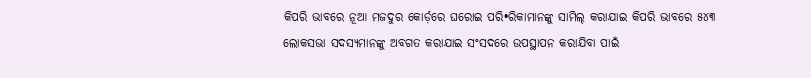କିପରି ଭାବରେ ନୂଆ ମଜଦୁର କୋର୍ଡ଼ରେ ଘରୋଇ ପରି•ରିକାମାନଙ୍କୁ ସାମିଲ୍ କରାଯାଇ କିପରି ଭାବରେ ୫୪୩ ଲୋକସଭା ସଦସ୍ୟମାନଙ୍କୁ ଅବଗତ କରାଯାଇ ସଂସଦରେ ଉପସ୍ଥାପନ କରାଯିବା ପାଇଁ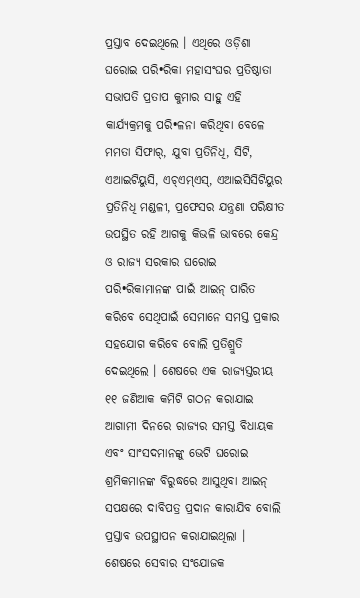ପ୍ରସ୍ତାବ ଦେଇଥିଲେ । ଏଥିରେ ଓଡ଼ିଶା ଘରୋଇ ପରି•ରିକା ମହାସଂଘର ପ୍ରତିଷ୍ଠାତା ସଭାପତି ପ୍ରତାପ କୁମାର ସାହୁ ଏହି କାର୍ଯ୍ୟକ୍ରମକୁ ପରି•ଳନା କରିଥିବା ବେଳେ ମମତା ସିଫାର୍, ଯୁବା ପ୍ରତିନିଧି, ସିଟି, ଏଆଇଟିୟୁସି, ଏଚ୍ଏମ୍ଏସ୍, ଏଆଇସିସିଟିୟୁର ପ୍ରତିନିଧି ମଣ୍ଡଳୀ, ପ୍ରଫେସର ଯନ୍ତ୍ରଣା ପରିକ୍ଷୀତ ଉପସ୍ଥିତ ରହି ଆଗକୁ କିଭଳି ଭାବରେ କେନ୍ଦ୍ର ଓ ରାଜ୍ୟ ସରକାର ଘରୋଇ ପରି•ରିକାମାନଙ୍କ ପାଇଁ ଆଇନ୍ ପାରିତ କରିବେ ସେଥିପାଇଁ ସେମାନେ ସମସ୍ତ ପ୍ରକାର ସହଯୋଗ କରିବେ ବୋଲି ପ୍ରତିଶ୍ରୁତି ଦେଇଥିଲେ । ଶେଷରେ ଏକ ରାଜ୍ୟସ୍ତରୀୟ ୧୧ ଜଣିଆକ କମିଟି ଗଠନ କରାଯାଇ ଆଗାମୀ ଦିନରେ ରାଜ୍ୟର ସମସ୍ତ ବିଧାୟକ ଏବଂ ସାଂସଦମାନଙ୍କୁ ଭେଟି ଘରୋଇ ଶ୍ରମିକମାନଙ୍କ ବିରୁଦ୍ଧରେ ଆସୁଥିବା ଆଇନ୍ ସପକ୍ଷରେ ଦାବିପତ୍ର ପ୍ରଦାନ କାରାଯିବ ବୋଲି ପ୍ରସ୍ତାବ ଉପସ୍ଥାପନ କରାଯାଇଥିଲା । ଶେଷରେ ସେବାର ସଂଯୋଜକ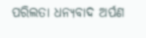ପରିଲତା ଧନ୍ୟବାଦ ଅର୍ପଣ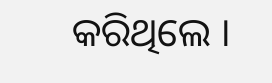କରିଥିଲେ ।